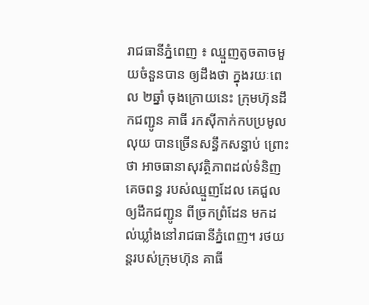រាជធានីភ្នំពេញ ៖ ឈ្មួញតូចតាចមួយចំនួនបាន ឲ្យដឹងថា ក្នុងរយៈពេល ២ឆ្នាំ ចុងក្រោយនេះ ក្រុមហ៊ុនដឹកជញ្ជូន គាធី រកស៊ីកាក់កបប្រមូលលុយ បានច្រើនសន្ធឹកសន្ធាប់ ព្រោះថា អាចធានាសុវត្ថិភាពដល់ទំនិញគេចពន្ធ របស់ឈ្មួញដែល គេជួលឲ្យដឹកជញ្ជូន ពីច្រកព្រំដែន មកដល់ឃ្លាំងនៅរាជធានីភ្នំពេញ។ រថយន្តរបស់ក្រុមហ៊ុន គាធី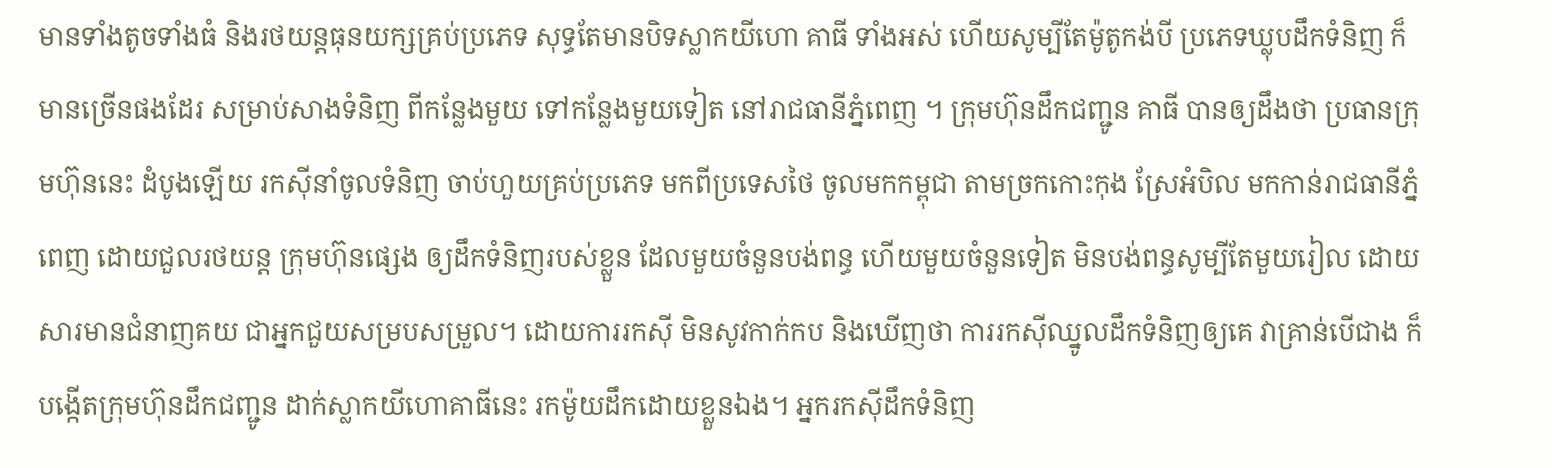មានទាំងតូចទាំងធំ និងរថយន្តធុនយក្សគ្រប់ប្រភេទ សុទ្ធតែមានបិទស្លាកយីហោ គាធី ទាំងអស់ ហើយសូម្បីតែម៉ូតូកង់បី ប្រភេទឃ្លុបដឹកទំនិញ ក៏មានច្រើនផងដែរ សម្រាប់សាងទំនិញ ពីកន្លែងមួយ ទៅកន្លែងមួយទៀត នៅរាជធានីភ្នំពេញ ។ ក្រុមហ៊ុនដឹកជញ្ជូន គាធី បានឲ្យដឹងថា ប្រធានក្រុមហ៊ុននេះ ដំបូងឡើយ រកស៊ីនាំចូលទំនិញ ចាប់ហួយគ្រប់ប្រភេទ មកពីប្រទេសថៃ ចូលមកកម្ពុជា តាមច្រកកោះកុង ស្រែអំបិល មកកាន់រាជធានីភ្នំពេញ ដោយជួលរថយន្ត ក្រុមហ៊ុនផ្សេង ឲ្យដឹកទំនិញរបស់ខ្លួន ដែលមួយចំនួនបង់ពន្ធ ហើយមួយចំនួនទៀត មិនបង់ពន្ធសូម្បីតែមួយរៀល ដោយសារមានជំនាញគយ ជាអ្នកជួយសម្របសម្រួល។ ដោយការរកស៊ី មិនសូវកាក់កប និងឃើញថា ការរកស៊ីឈ្នូលដឹកទំនិញឲ្យគេ វាគ្រាន់បើជាង ក៏បង្កើតក្រុមហ៊ុនដឹកជញ្ជូន ដាក់ស្លាកយីហោគាធីនេះ រកម៉ូយដឹកដោយខ្លួនឯង។ អ្នករកស៊ីដឹកទំនិញ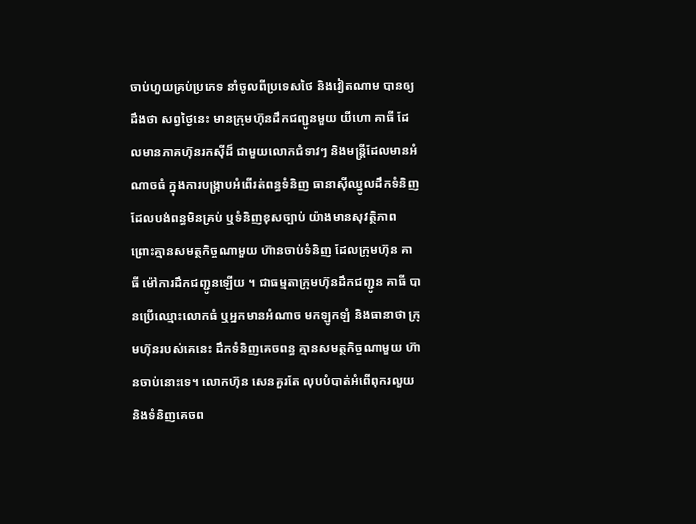ចាប់ហួយគ្រប់ប្រភេទ នាំចូលពីប្រទេសថៃ និងវៀតណាម បានឲ្យដឹងថា សព្វថ្ងៃនេះ មានក្រុមហ៊ុនដឹកជញ្ជូនមួយ យីហោ គាធី ដែលមានភាគហ៊ុនរកស៊ីដ៏ ជាមួយលោកជំទាវៗ និងមន្ត្រីដែលមានអំណាចធំ ក្នុងការបង្ក្រាបអំពើរត់ពន្ធទំនិញ ធានាស៊ីឈ្នូលដឹកទំនិញ ដែលបង់ពន្ធមិនគ្រប់ ឬទំនិញខុសច្បាប់ យ៉ាងមានសុវត្ថិភាព ព្រោះគ្មានសមត្ថកិច្ចណាមួយ ហ៊ានចាប់ទំនិញ ដែលក្រុមហ៊ុន គាធី ម៉ៅការដឹកជញ្ជូនឡើយ ។ ជាធម្មតាក្រុមហ៊ុនដឹកជញ្ជូន គាធី បានប្រើឈ្មោះលោកធំ ឬអ្នកមានអំណាច មកឡូកឡំ និងធានាថា ក្រុមហ៊ុនរបស់គេនេះ ដឹកទំនិញគេចពន្ធ គ្មានសមត្ថកិច្ចណាមួយ ហ៊ានចាប់នោះទេ។ លោកហ៊ុន សេនគួរតែ លុបបំបាត់អំពើពុករលួយ និងទំនិញគេចព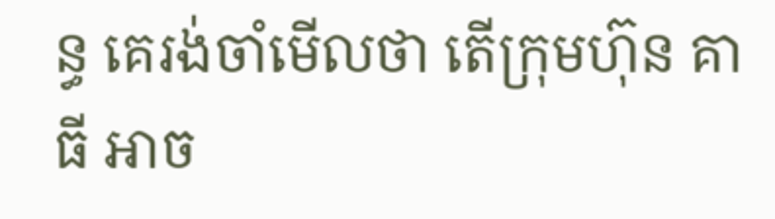ន្ធ គេរង់ចាំមើលថា តើក្រុមហ៊ុន គាធី អាច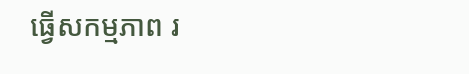ធ្វើសកម្មភាព រ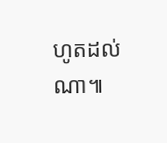ហូតដល់ណា៕